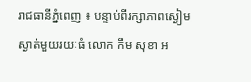រាជធានីភ្នំពេញ ៖ បន្ទាប់ពីរក្សាភាពស្ងៀមស្ងាត់មួយរយៈធំ លោក កឹម សុខា អ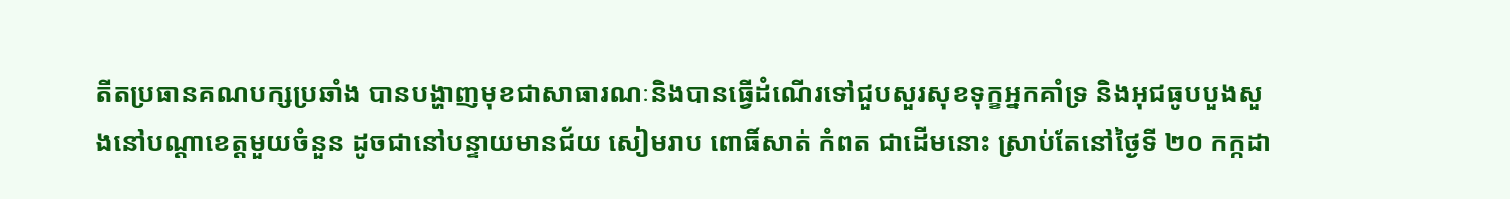តីតប្រធានគណបក្សប្រឆាំង បានបង្ហាញមុខជាសាធារណៈនិងបានធ្វើដំណើរទៅជួបសួរសុខទុក្ខអ្នកគាំទ្រ និងអុជធូបបួងសួងនៅបណ្តាខេត្តមួយចំនួន ដូចជានៅបន្ទាយមានជ័យ សៀមរាប ពោធិ៍សាត់ កំពត ជាដើមនោះ ស្រាប់តែនៅថ្ងៃទី ២០ កក្កដា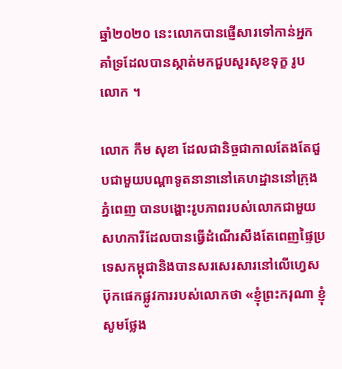ឆ្នាំ២០២០ នេះលោកបានផ្ញើសារទៅកាន់អ្នកគាំទ្រដែលបានស្កាត់មកជួបសួរសុខទុក្ខ រូបលោក ។

លោក កឹម សុខា ដែលជានិច្ចជាកាលតែងតែជួបជាមួយបណ្តាទូតនានានៅគេហដ្ឋាននៅក្រុងភ្នំពេញ បានបង្ហោះរូបភាពរបស់លោកជាមួយសហការីដែលបានធ្វើដំណើរសឹងតែពេញផ្ទៃប្រទេសកម្ពុជានិងបានសរសេរសារនៅលើហ្វេសប៊ុកផេកផ្លូវការរបស់លោកថា «ខ្ញុំព្រះករុណា ខ្ញុំ សូមថ្លែង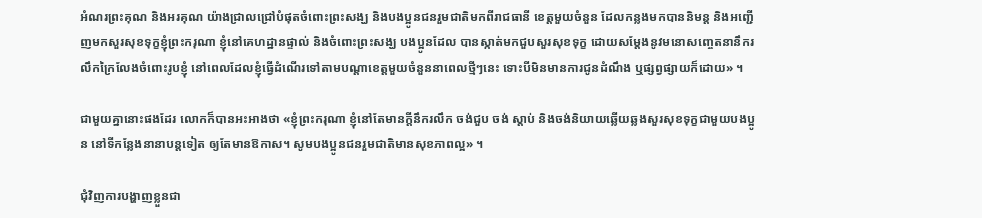អំណរព្រះគុណ និងអរគុណ យ៉ាងជ្រាលជ្រៅបំផុតចំពោះព្រះសង្ឃ និងបងប្អូនជនរួមជាតិមកពីរាជធានី ខេត្តមួយចំនួន ដែលកន្លងមកបាននិមន្ត និងអញ្ជើញមកសួរសុខទុក្ខខ្ញុំព្រះករុណា ខ្ញុំនៅគេហដ្ឋានផ្ទាល់ និងចំពោះព្រះសង្ឃ បងប្អូនដែល បានស្កាត់មកជួបសួរសុខទុក្ខ ដោយសម្តែងនូវមនោសញ្ចេតនានឹករលឹកក្រៃលែងចំពោះរូបខ្ញុំ នៅពេលដែលខ្ញុំធ្វើដំណើរទៅតាមបណ្តាខេត្តមួយចំនួននាពេលថ្មីៗនេះ ទោះបីមិនមានការជូនដំណឹង ឬផ្សព្វផ្សាយក៏ដោយ» ។

ជាមួយគ្នានោះផងដែរ លោកក៏បានអះអាងថា «ខ្ញុំព្រះករុណា ខ្ញុំនៅតែមានក្តីនឹករលឹក ចង់ជួប ចង់ ស្តាប់ និងចង់និយាយឆ្លើយឆ្លងសួរសុខទុក្ខជាមួយបងប្អូន នៅទីកន្លែងនានាបន្តទៀត ឲ្យតែមានឱកាស។ សូមបងប្អូនជនរួមជាតិមានសុខភាពល្អ» ។

ជុំវិញការបង្ហាញខ្លួនជា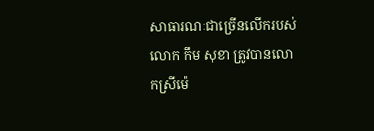សាធារណៈជាច្រើនលើករបស់លោក កឹម សុខា ត្រូវបានលោកស្រីម៉េ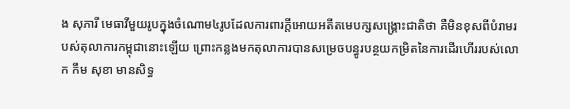ង សុភារី មេធាវីមួយរូបក្នុងចំណោម៤រូបដែលការពារក្តីអោយអតីតមេបក្សសង្គ្រោះជាតិថា គឺមិនខុសពីបំរាមរបស់តុលាការកម្ពុជានោះឡើយ ព្រោះកន្លងមកតុលាការបានសម្រេចបន្ធូរបន្ថយកម្រិតនៃការដើរហើររបស់លោក កឹម សុខា មានសិទ្ធ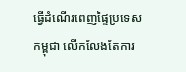ធ្វើដំណើរពេញផ្ទៃប្រទេសកម្ពុជា លើកលែងតែការ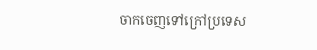ចាកចេញទៅក្រៅប្រទេស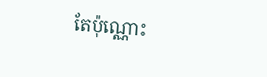តែប៉ុណ្ណោះ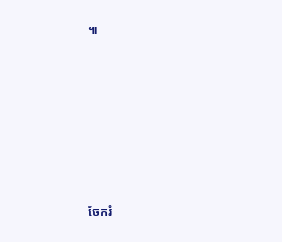៕







ចែករំ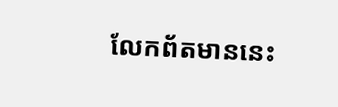លែកព័តមាននេះ